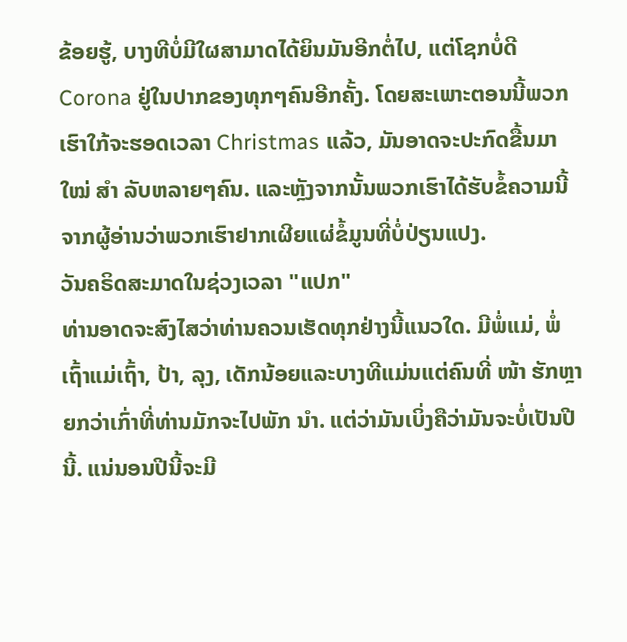ຂ້ອຍຮູ້, ບາງທີບໍ່ມີໃຜສາມາດໄດ້ຍິນມັນອີກຕໍ່ໄປ, ແຕ່ໂຊກບໍ່ດີ Corona ຢູ່ໃນປາກຂອງທຸກໆຄົນອີກຄັ້ງ. ໂດຍສະເພາະຕອນນີ້ພວກເຮົາໃກ້ຈະຮອດເວລາ Christmas ແລ້ວ, ມັນອາດຈະປະກົດຂື້ນມາ ໃໝ່ ສຳ ລັບຫລາຍໆຄົນ. ແລະຫຼັງຈາກນັ້ນພວກເຮົາໄດ້ຮັບຂໍ້ຄວາມນີ້ຈາກຜູ້ອ່ານວ່າພວກເຮົາຢາກເຜີຍແຜ່ຂໍ້ມູນທີ່ບໍ່ປ່ຽນແປງ.
ວັນຄຣິດສະມາດໃນຊ່ວງເວລາ "ແປກ"
ທ່ານອາດຈະສົງໄສວ່າທ່ານຄວນເຮັດທຸກຢ່າງນີ້ແນວໃດ. ມີພໍ່ແມ່, ພໍ່ເຖົ້າແມ່ເຖົ້າ, ປ້າ, ລຸງ, ເດັກນ້ອຍແລະບາງທີແມ່ນແຕ່ຄົນທີ່ ໜ້າ ຮັກຫຼາຍກວ່າເກົ່າທີ່ທ່ານມັກຈະໄປພັກ ນຳ. ແຕ່ວ່າມັນເບິ່ງຄືວ່າມັນຈະບໍ່ເປັນປີນີ້. ແນ່ນອນປີນີ້ຈະມີ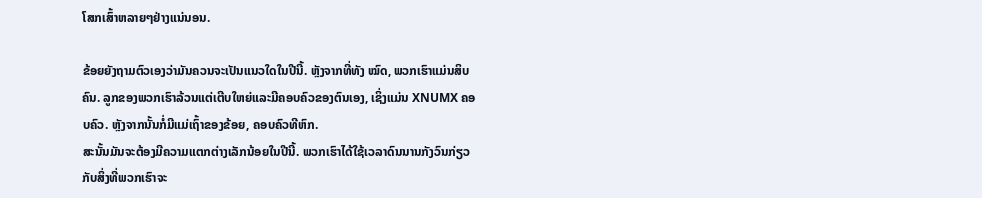ໂສກເສົ້າຫລາຍໆຢ່າງແນ່ນອນ.

ຂ້ອຍຍັງຖາມຕົວເອງວ່າມັນຄວນຈະເປັນແນວໃດໃນປີນີ້. ຫຼັງຈາກທີ່ທັງ ໝົດ, ພວກເຮົາແມ່ນສິບຄົນ. ລູກຂອງພວກເຮົາລ້ວນແຕ່ເຕີບໃຫຍ່ແລະມີຄອບຄົວຂອງຕົນເອງ, ເຊິ່ງແມ່ນ XNUMX ຄອບຄົວ. ຫຼັງຈາກນັ້ນກໍ່ມີແມ່ເຖົ້າຂອງຂ້ອຍ, ຄອບຄົວທີຫົກ.
ສະນັ້ນມັນຈະຕ້ອງມີຄວາມແຕກຕ່າງເລັກນ້ອຍໃນປີນີ້. ພວກເຮົາໄດ້ໃຊ້ເວລາດົນນານກັງວົນກ່ຽວກັບສິ່ງທີ່ພວກເຮົາຈະ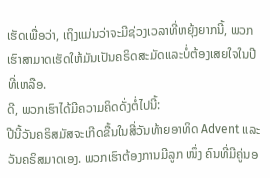ເຮັດເພື່ອວ່າ, ເຖິງແມ່ນວ່າຈະມີຊ່ວງເວລາທີ່ຫຍຸ້ງຍາກນີ້, ພວກເຮົາສາມາດເຮັດໃຫ້ມັນເປັນຄຣິດສະມັດແລະບໍ່ຕ້ອງເສຍໃຈໃນປີທີ່ເຫລືອ.
ດີ, ພວກເຮົາໄດ້ມີຄວາມຄິດດັ່ງຕໍ່ໄປນີ້:
ປີນີ້ວັນຄຣິສມັສຈະເກີດຂື້ນໃນສີ່ວັນທ້າຍອາທິດ Advent ແລະວັນຄຣິສມາດເອງ. ພວກເຮົາຕ້ອງການມີລູກ ໜຶ່ງ ຄົນທີ່ມີຄູ່ນອ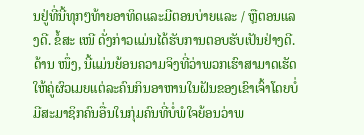ນຢູ່ທີ່ນີ້ທຸກໆທ້າຍອາທິດແລະມີຕອນບ່າຍແລະ / ຫຼືຕອນແລງດີ. ຂໍ້ສະ ເໜີ ດັ່ງກ່າວແມ່ນໄດ້ຮັບການຕອບຮັບເປັນຢ່າງດີ. ດ້ານ ໜຶ່ງ, ນີ້ແມ່ນຍ້ອນຄວາມຈິງທີ່ວ່າພວກເຮົາສາມາດເຮັດໃຫ້ຄູ່ຜົວເມຍແຕ່ລະຄົນກິນອາຫານໃນຝັນຂອງເຂົາເຈົ້າໂດຍບໍ່ມີສະມາຊິກຄົນອື່ນໃນກຸ່ມຄົນທີ່ບໍ່ພໍໃຈຍ້ອນວ່າພ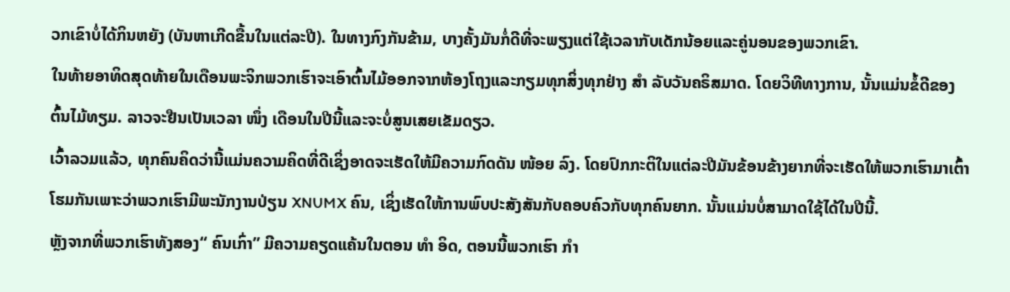ວກເຂົາບໍ່ໄດ້ກິນຫຍັງ (ບັນຫາເກີດຂື້ນໃນແຕ່ລະປີ). ໃນທາງກົງກັນຂ້າມ, ບາງຄັ້ງມັນກໍ່ດີທີ່ຈະພຽງແຕ່ໃຊ້ເວລາກັບເດັກນ້ອຍແລະຄູ່ນອນຂອງພວກເຂົາ.
ໃນທ້າຍອາທິດສຸດທ້າຍໃນເດືອນພະຈິກພວກເຮົາຈະເອົາຕົ້ນໄມ້ອອກຈາກຫ້ອງໂຖງແລະກຽມທຸກສິ່ງທຸກຢ່າງ ສຳ ລັບວັນຄຣິສມາດ. ໂດຍວິທີທາງການ, ນັ້ນແມ່ນຂໍ້ດີຂອງຕົ້ນໄມ້ທຽມ. ລາວຈະຢືນເປັນເວລາ ໜຶ່ງ ເດືອນໃນປີນີ້ແລະຈະບໍ່ສູນເສຍເຂັມດຽວ.
ເວົ້າລວມແລ້ວ, ທຸກຄົນຄິດວ່ານີ້ແມ່ນຄວາມຄິດທີ່ດີເຊິ່ງອາດຈະເຮັດໃຫ້ມີຄວາມກົດດັນ ໜ້ອຍ ລົງ. ໂດຍປົກກະຕິໃນແຕ່ລະປີມັນຂ້ອນຂ້າງຍາກທີ່ຈະເຮັດໃຫ້ພວກເຮົາມາເຕົ້າໂຮມກັນເພາະວ່າພວກເຮົາມີພະນັກງານປ່ຽນ XNUMX ຄົນ, ເຊິ່ງເຮັດໃຫ້ການພົບປະສັງສັນກັບຄອບຄົວກັບທຸກຄົນຍາກ. ນັ້ນແມ່ນບໍ່ສາມາດໃຊ້ໄດ້ໃນປີນີ້.
ຫຼັງຈາກທີ່ພວກເຮົາທັງສອງ“ ຄົນເກົ່າ” ມີຄວາມຄຽດແຄ້ນໃນຕອນ ທຳ ອິດ, ຕອນນີ້ພວກເຮົາ ກຳ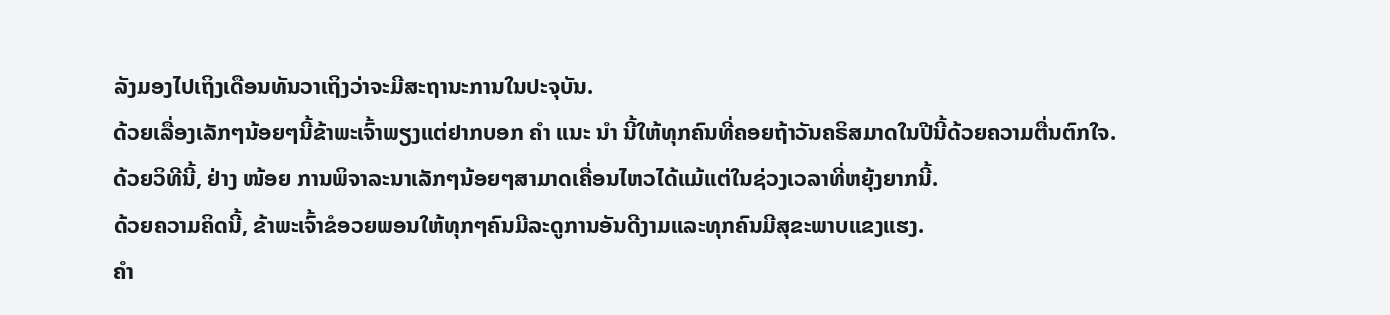ລັງມອງໄປເຖິງເດືອນທັນວາເຖິງວ່າຈະມີສະຖານະການໃນປະຈຸບັນ.
ດ້ວຍເລື່ອງເລັກໆນ້ອຍໆນີ້ຂ້າພະເຈົ້າພຽງແຕ່ຢາກບອກ ຄຳ ແນະ ນຳ ນີ້ໃຫ້ທຸກຄົນທີ່ຄອຍຖ້າວັນຄຣິສມາດໃນປີນີ້ດ້ວຍຄວາມຕື່ນຕົກໃຈ. ດ້ວຍວິທີນີ້, ຢ່າງ ໜ້ອຍ ການພິຈາລະນາເລັກໆນ້ອຍໆສາມາດເຄື່ອນໄຫວໄດ້ແມ້ແຕ່ໃນຊ່ວງເວລາທີ່ຫຍຸ້ງຍາກນີ້.
ດ້ວຍຄວາມຄິດນີ້, ຂ້າພະເຈົ້າຂໍອວຍພອນໃຫ້ທຸກໆຄົນມີລະດູການອັນດີງາມແລະທຸກຄົນມີສຸຂະພາບແຂງແຮງ.
ຄຳ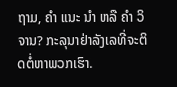ຖາມ, ຄຳ ແນະ ນຳ ຫລື ຄຳ ວິຈານ? ກະລຸນາຢ່າລັງເລທີ່ຈະຕິດຕໍ່ຫາພວກເຮົາ.